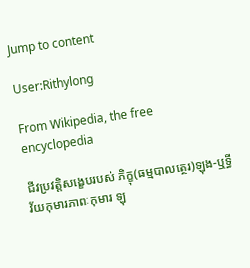Jump to content

User:Rithylong

From Wikipedia, the free encyclopedia

ជីវប្រវត្តិសង្ខេបរបស់ ភិក្ខុ(ធម្មបាលត្ថេរ)ឡុង-ឬទ្ធី វ័យកុមារភាពៈកុមារ ឡុ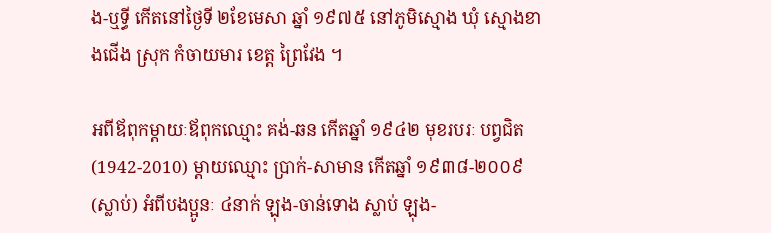ង-ឬទ្ធី កើតនៅថ្ងៃទី ២ខែមេសា ឆ្នាំ ១៩៧៥ នៅភូមិស្មោង ឃុំ ស្មោងខាងជើង ស្រុក កំចាយមារ ខេត្ត ព្រៃវែង ។

អពីឪពុកម្តាយៈឪពុកឈ្មោះ គង់-ឆន កើតឆ្នាំ ១៩៤២ មុខរបរៈ បព្វជិត (1942-2010) ម្តាយឈ្មោះ ប្រាក់-សាមាន កើតឆ្នាំ ១៩៣៨-២០០៩ (ស្លាប់) អំពីបងប្អូនៈ ៤នាក់ ឡុង-ចាន់ទោង ស្លាប់ ឡុង-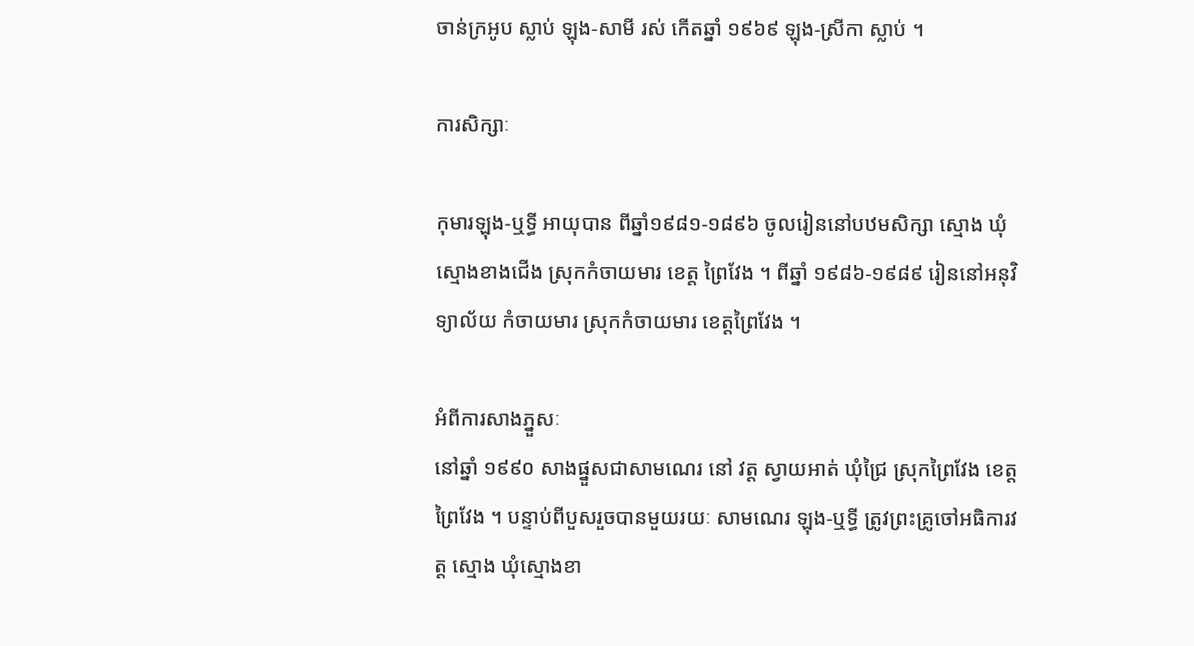ចាន់ក្រអូប ស្លាប់ ឡុង-សាមី រស់ កើតឆ្នាំ ១៩៦៩ ឡុង-ស្រីកា ស្លាប់ ។

ការសិក្សាៈ

កុមារឡុង-ឬទ្ធី អាយុបាន ពីឆ្នាំ១៩៨១-១៨៩៦ ចូលរៀននៅបឋមសិក្សា ស្មោង ឃុំ ស្មោងខាងជើង ស្រុកកំចាយមារ ខេត្ត ព្រៃវែង ។ ពីឆ្នាំ ១៩៨៦-១៩៨៩ រៀននៅអនុវិទ្យាល័យ កំចាយមារ ស្រុកកំចាយមារ ខេត្តព្រៃវែង ។

អំពីការសាងភ្នួសៈ
នៅឆ្នាំ ១៩៩០ សាងផ្នួសជាសាមណេរ នៅ វត្ត ស្វាយអាត់ ឃុំជ្រៃ ស្រុកព្រៃវែង ខេត្ត ព្រៃវែង ។ បន្ទាប់ពីបួសរួចបានមួយរយៈ សាមណេរ ឡុង-ឬទ្ធី ត្រូវព្រះគ្រូចៅអធិការវត្ត ស្មោង ឃុំស្មោងខា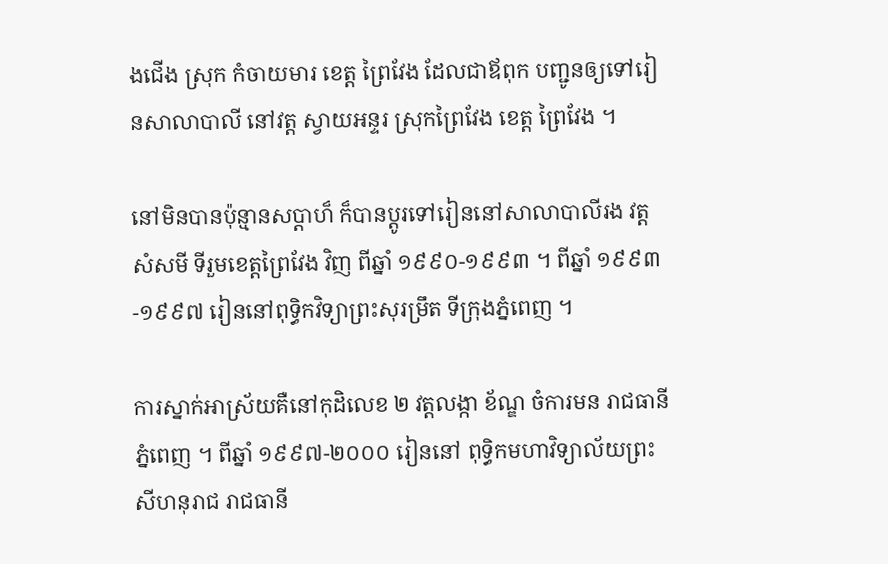ងជើង ស្រុក កំចាយមារ ខេត្ត ព្រៃវែង ដែលជាឪពុក បញ្ជូនឲ្យទៅរៀនសាលាបាលី នៅវត្ត ស្វាយអន្ទរ ស្រុកព្រៃវែង ខេត្ត ព្រៃវែង ។

នៅមិនបានប៉ុន្មានសប្តាហ៏ ក៏បានប្តូរទៅរៀននៅសាលាបាលីរង វត្ត សំសមី ទីរួមខេត្តព្រៃវែង វិញ ពីឆ្នាំ ១៩៩០-១៩៩៣ ។ ពីឆ្នាំ ១៩៩៣-១៩៩៧ រៀននៅពុទ្ធិកវិទ្យាព្រះសុរម្រឹត ទីក្រុងភ្នំពេញ ។

ការស្នាក់អាស្រ័យគឺនៅកុដិលេខ ២ វត្តលង្កា ខ័ណ្ឌ ចំការមន រាជធានីភ្នំពេញ ។ ពីឆ្នាំ ១៩៩៧-២០០០ រៀននៅ ពុទ្ធិកមហាវិទ្យាល័យព្រះសីហនុរាជ រាជធានី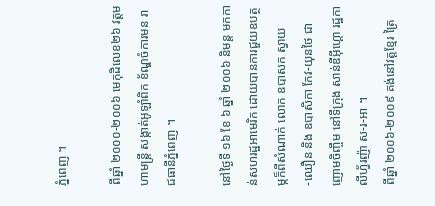ភ្នំពេញ ។

ពីឆ្នាំ ២០០០-២០០៦ មេកុដិលេខ២៦ វត្តមហាមន្រ្តី សង្កាត់អូឡាំពិក ខ័ណ្ឌចំការមន រាជធានីភ្នំពេញ ។

នៅថ្ងៃទី ១៦ ខែ ៦ ឆ្នាំ ២០០៦ និមន្ត មកកាន់សហរដ្ឋអាមេរិក ដោយបានការជួយឧបត្ថម្កក៏ពីសំណាក់ លោក ឧបាសក ស្វាយ -ឈឿន និង ឧបាសិកា កែវ-យុនថៃ ជាញោមចិញ្ចឹម នៅទីក្រុង សាន់ឌីអ៊ីហ្គោ រដ្ឋកាលីហ្វ័រញ៉ា ស-រ-អា ។
ពីឆ្នាំ ២០០៦-២០០៩ គង់នៅវត្តខ្មែរ ត្រៃ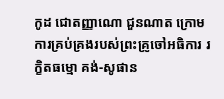កូដ ជោតញ្ញាណោ ជួនណាត ក្រោមការគ្រប់គ្រងរបស់ព្រះគ្រូចៅអធិការ រក្ខិតធម្មោ គង់-សូផាន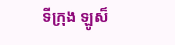ទីក្រុង ឡូស៏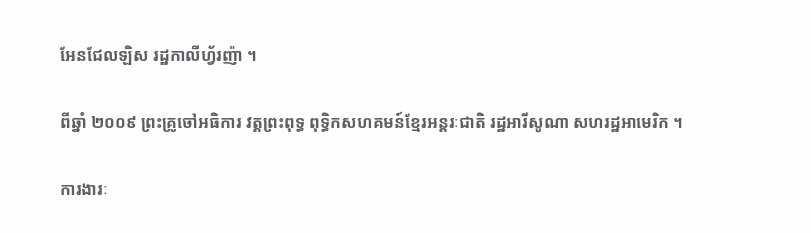អែនជែលឡិស រដ្ឋកាលីហ្វ័រញ៉ា ។

ពីឆ្នាំ ២០០៩ ព្រះគ្រូចៅអធិការ វត្តព្រះពុទ្ធ ពុទ្ធិកសហគមន៍ខ្មែរអន្តរៈជាតិ រដ្ឋអារីសូណា សហរដ្ឋអាមេរិក ។

ការងារៈ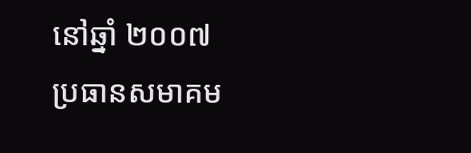នៅឆ្នាំ ២០០៧ ប្រធានសមាគម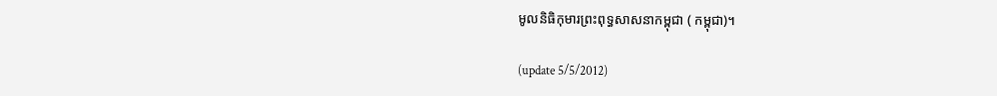មូលនិធិកុមារព្រះពុទ្ធសាសនាកម្ពុជា ( កម្ពុជា)។

(update 5/5/2012)